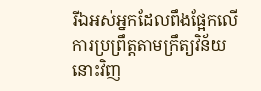រីឯអស់អ្នកដែលពឹងផ្អែកលើការប្រព្រឹត្តតាមក្រឹត្យវិន័យនោះវិញ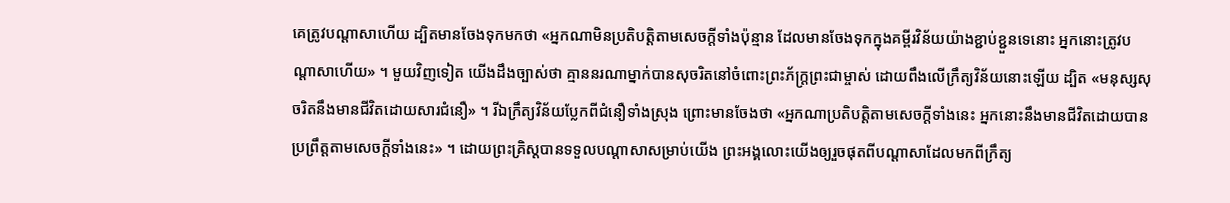គេត្រូវបណ្ដាសាហើយ ដ្បិតមានចែងទុកមកថា «អ្នកណាមិនប្រតិបត្តិតាមសេចក្ដីទាំងប៉ុន្មាន ដែលមានចែងទុកក្នុងគម្ពីរវិន័យយ៉ាងខ្ជាប់ខ្ជួនទេនោះ អ្នកនោះត្រូវបណ្ដាសាហើយ» ។ មួយវិញទៀត យើងដឹងច្បាស់ថា គ្មាននរណាម្នាក់បានសុចរិតនៅចំពោះព្រះភ័ក្ត្រព្រះជាម្ចាស់ ដោយពឹងលើក្រឹត្យវិន័យនោះឡើយ ដ្បិត «មនុស្សសុចរិតនឹងមានជីវិតដោយសារជំនឿ» ។ រីឯក្រឹត្យវិន័យប្លែកពីជំនឿទាំងស្រុង ព្រោះមានចែងថា «អ្នកណាប្រតិបត្តិតាមសេចក្ដីទាំងនេះ អ្នកនោះនឹងមានជីវិតដោយបានប្រព្រឹត្តតាមសេចក្ដីទាំងនេះ» ។ ដោយព្រះគ្រិស្តបានទទួលបណ្ដាសាសម្រាប់យើង ព្រះអង្គលោះយើងឲ្យរួចផុតពីបណ្ដាសាដែលមកពីក្រឹត្យ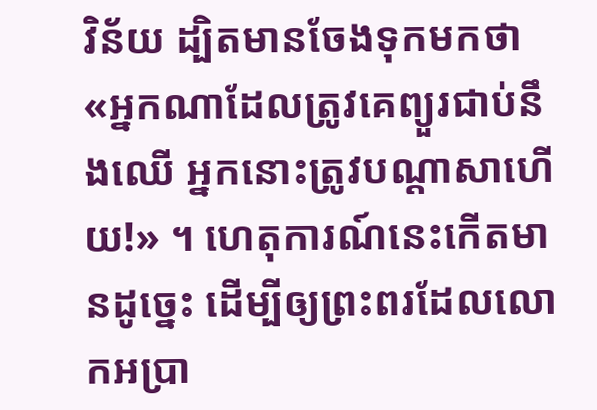វិន័យ ដ្បិតមានចែងទុកមកថា «អ្នកណាដែលត្រូវគេព្យួរជាប់នឹងឈើ អ្នកនោះត្រូវបណ្ដាសាហើយ!» ។ ហេតុការណ៍នេះកើតមានដូច្នេះ ដើម្បីឲ្យព្រះពរដែលលោកអប្រា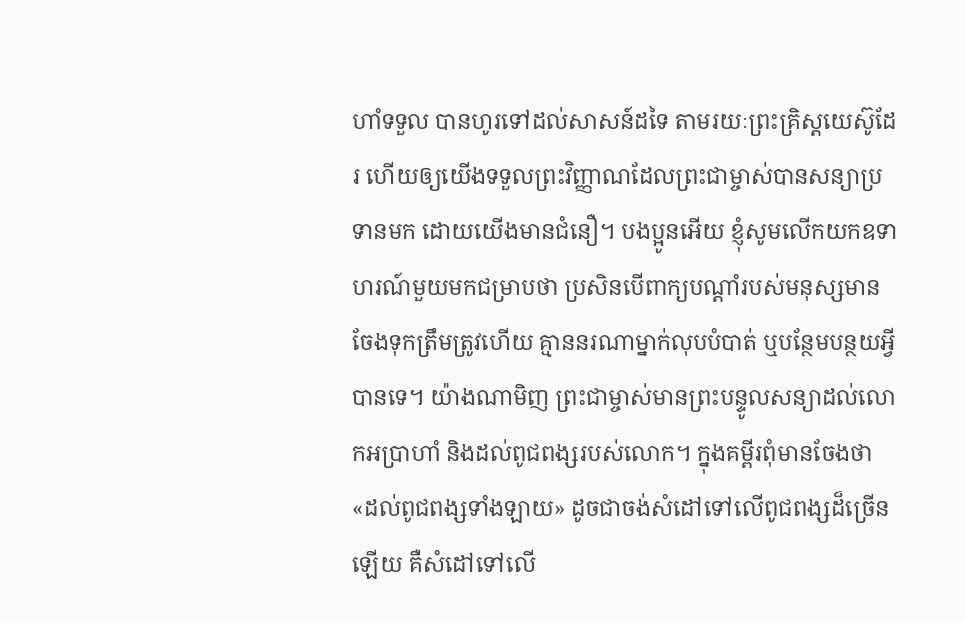ហាំទទួល បានហូរទៅដល់សាសន៍ដទៃ តាមរយៈព្រះគ្រិស្តយេស៊ូដែរ ហើយឲ្យយើងទទួលព្រះវិញ្ញាណដែលព្រះជាម្ចាស់បានសន្យាប្រទានមក ដោយយើងមានជំនឿ។ បងប្អូនអើយ ខ្ញុំសូមលើកយកឧទាហរណ៍មួយមកជម្រាបថា ប្រសិនបើពាក្យបណ្ដាំរបស់មនុស្សមានចែងទុកត្រឹមត្រូវហើយ គ្មាននរណាម្នាក់លុបបំបាត់ ឬបន្ថែមបន្ថយអ្វីបានទេ។ យ៉ាងណាមិញ ព្រះជាម្ចាស់មានព្រះបន្ទូលសន្យាដល់លោកអប្រាហាំ និងដល់ពូជពង្សរបស់លោក។ ក្នុងគម្ពីរពុំមានចែងថា «ដល់ពូជពង្សទាំងឡាយ» ដូចជាចង់សំដៅទៅលើពូជពង្សដ៏ច្រើនឡើយ គឺសំដៅទៅលើ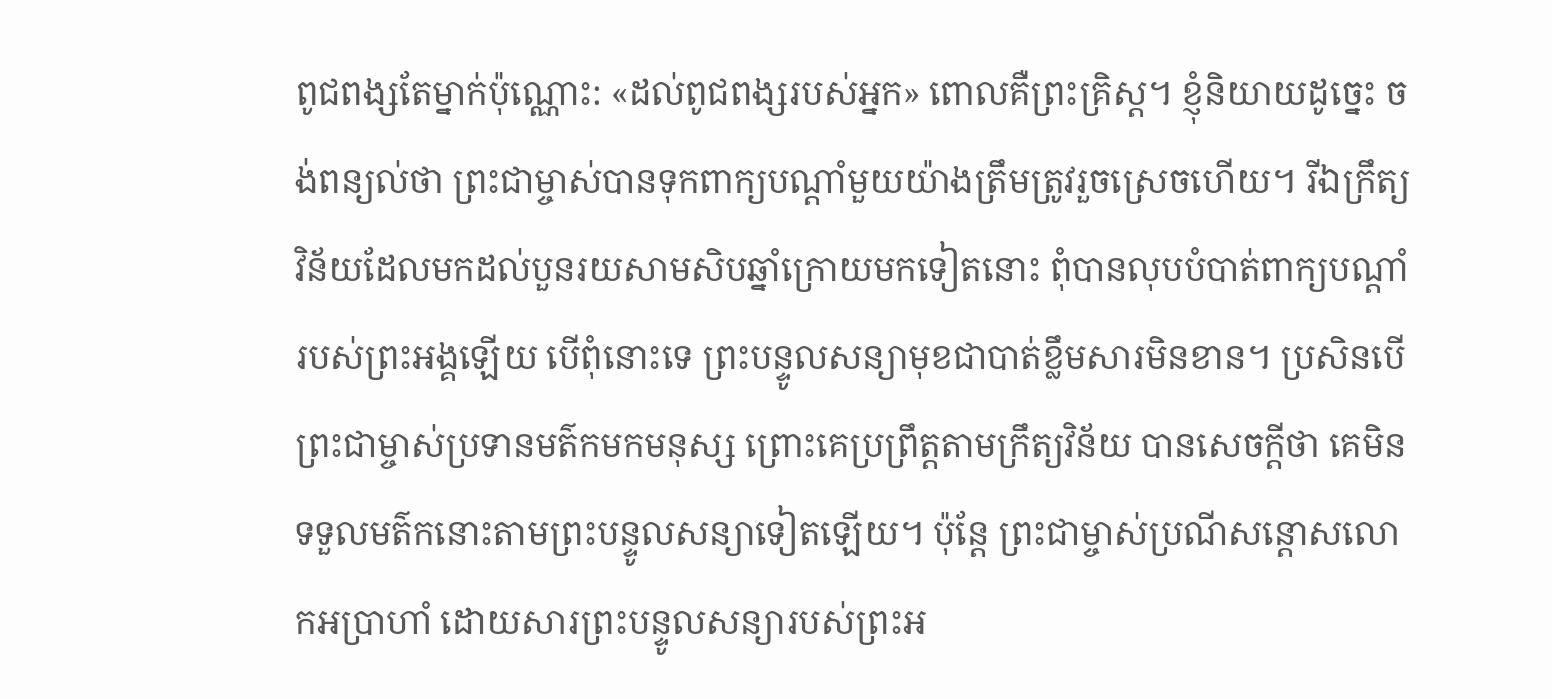ពូជពង្សតែម្នាក់ប៉ុណ្ណោះ: «ដល់ពូជពង្សរបស់អ្នក» ពោលគឺព្រះគ្រិស្ត។ ខ្ញុំនិយាយដូច្នេះ ចង់ពន្យល់ថា ព្រះជាម្ចាស់បានទុកពាក្យបណ្ដាំមួយយ៉ាងត្រឹមត្រូវរួចស្រេចហើយ។ រីឯក្រឹត្យវិន័យដែលមកដល់បួនរយសាមសិបឆ្នាំក្រោយមកទៀតនោះ ពុំបានលុបបំបាត់ពាក្យបណ្ដាំរបស់ព្រះអង្គឡើយ បើពុំនោះទេ ព្រះបន្ទូលសន្យាមុខជាបាត់ខ្លឹមសារមិនខាន។ ប្រសិនបើព្រះជាម្ចាស់ប្រទានមត៌កមកមនុស្ស ព្រោះគេប្រព្រឹត្តតាមក្រឹត្យវិន័យ បានសេចក្ដីថា គេមិនទទួលមត៌កនោះតាមព្រះបន្ទូលសន្យាទៀតឡើយ។ ប៉ុន្តែ ព្រះជាម្ចាស់ប្រណីសន្ដោសលោកអប្រាហាំ ដោយសារព្រះបន្ទូលសន្យារបស់ព្រះអ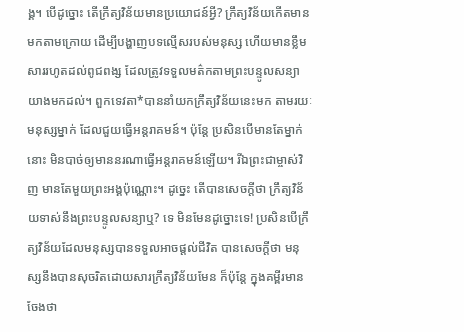ង្គ។ បើដូច្នោះ តើក្រឹត្យវិន័យមានប្រយោជន៍អ្វី? ក្រឹត្យវិន័យកើតមានមកតាមក្រោយ ដើម្បីបង្ហាញបទល្មើសរបស់មនុស្ស ហើយមានខ្លឹមសាររហូតដល់ពូជពង្ស ដែលត្រូវទទួលមត៌កតាមព្រះបន្ទូលសន្យាយាងមកដល់។ ពួកទេវតា*បាននាំយកក្រឹត្យវិន័យនេះមក តាមរយៈមនុស្សម្នាក់ ដែលជួយធ្វើអន្តរាគមន៍។ ប៉ុន្តែ ប្រសិនបើមានតែម្នាក់នោះ មិនបាច់ឲ្យមាននរណាធ្វើអន្តរាគមន៍ឡើយ។ រីឯព្រះជាម្ចាស់វិញ មានតែមួយព្រះអង្គប៉ុណ្ណោះ។ ដូច្នេះ តើបានសេចក្ដីថា ក្រឹត្យវិន័យទាស់នឹងព្រះបន្ទូលសន្យាឬ? ទេ មិនមែនដូច្នោះទេ! ប្រសិនបើក្រឹត្យវិន័យដែលមនុស្សបានទទួលអាចផ្ដល់ជីវិត បានសេចក្ដីថា មនុស្សនឹងបានសុចរិតដោយសារក្រឹត្យវិន័យមែន ក៏ប៉ុន្តែ ក្នុងគម្ពីរមានចែងថា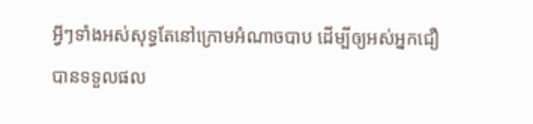អ្វីៗទាំងអស់សុទ្ធតែនៅក្រោមអំណាចបាប ដើម្បីឲ្យអស់អ្នកជឿបានទទួលផល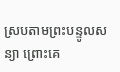ស្របតាមព្រះបន្ទូលសន្យា ព្រោះគេ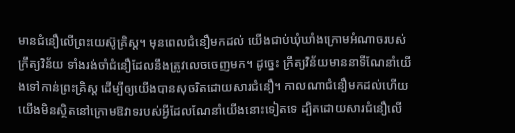មានជំនឿលើព្រះយេស៊ូគ្រិស្ត។ មុនពេលជំនឿមកដល់ យើងជាប់ឃុំឃាំងក្រោមអំណាចរបស់ក្រឹត្យវិន័យ ទាំងរង់ចាំជំនឿដែលនឹងត្រូវលេចចេញមក។ ដូច្នេះ ក្រឹត្យវិន័យមាននាទីណែនាំយើងទៅកាន់ព្រះគ្រិស្ត ដើម្បីឲ្យយើងបានសុចរិតដោយសារជំនឿ។ កាលណាជំនឿមកដល់ហើយ យើងមិនស្ថិតនៅក្រោមឱវាទរបស់អ្វីដែលណែនាំយើងនោះទៀតទេ ដ្បិតដោយសារជំនឿលើ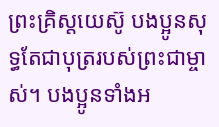ព្រះគ្រិស្តយេស៊ូ បងប្អូនសុទ្ធតែជាបុត្ររបស់ព្រះជាម្ចាស់។ បងប្អូនទាំងអ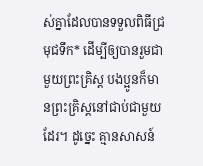ស់គ្នាដែលបានទទួលពិធីជ្រមុជទឹក* ដើម្បីឲ្យបានរួមជាមួយព្រះគ្រិស្ត បងប្អូនក៏មានព្រះគ្រិស្តនៅជាប់ជាមួយដែរ។ ដូច្នេះ គ្មានសាសន៍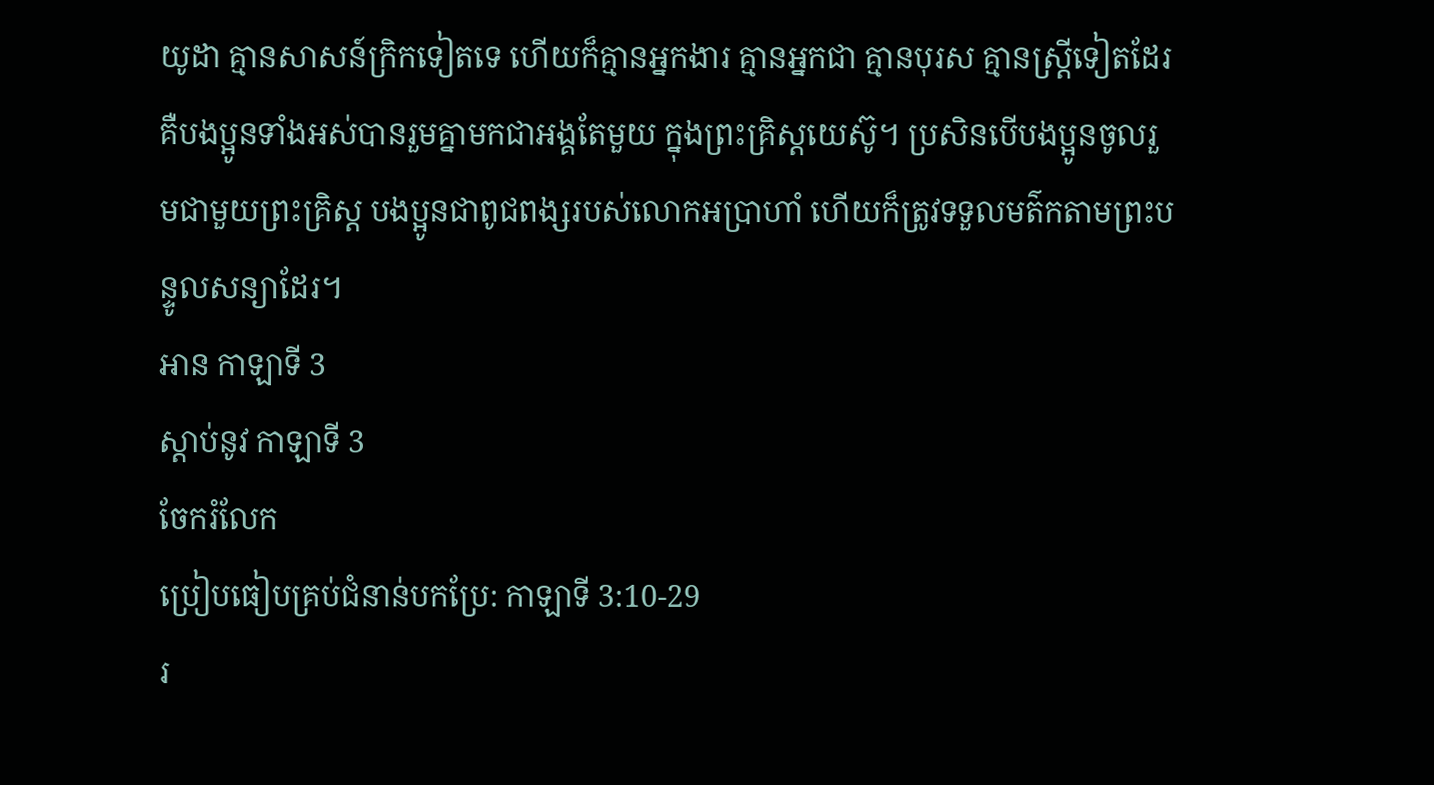យូដា គ្មានសាសន៍ក្រិកទៀតទេ ហើយក៏គ្មានអ្នកងារ គ្មានអ្នកជា គ្មានបុរស គ្មានស្ត្រីទៀតដែរ គឺបងប្អូនទាំងអស់បានរួមគ្នាមកជាអង្គតែមួយ ក្នុងព្រះគ្រិស្តយេស៊ូ។ ប្រសិនបើបងប្អូនចូលរួមជាមួយព្រះគ្រិស្ត បងប្អូនជាពូជពង្សរបស់លោកអប្រាហាំ ហើយក៏ត្រូវទទួលមត៌កតាមព្រះបន្ទូលសន្យាដែរ។
អាន កាឡាទី 3
ស្ដាប់នូវ កាឡាទី 3
ចែករំលែក
ប្រៀបធៀបគ្រប់ជំនាន់បកប្រែ: កាឡាទី 3:10-29
រ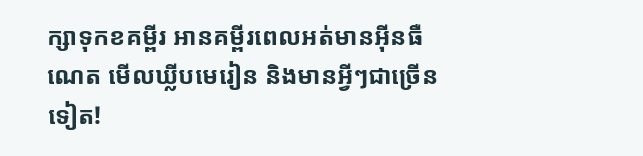ក្សាទុកខគម្ពីរ អានគម្ពីរពេលអត់មានអ៊ីនធឺណេត មើលឃ្លីបមេរៀន និងមានអ្វីៗជាច្រើនទៀត!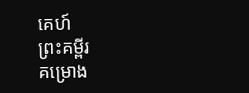គេហ៍
ព្រះគម្ពីរ
គម្រោង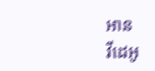អាន
វីដេអូ